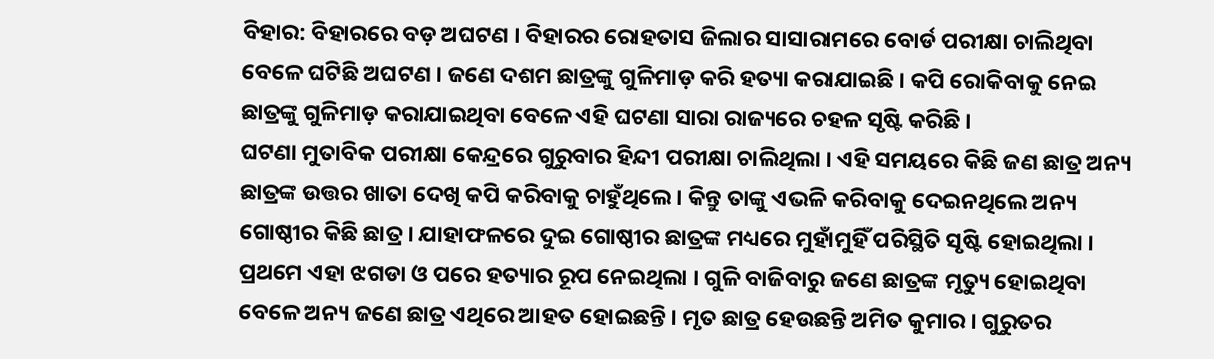ବିହାର: ବିହାରରେ ବଡ଼ ଅଘଟଣ । ବିହାରର ରୋହତାସ ଜିଲାର ସାସାରାମରେ ବୋର୍ଡ ପରୀକ୍ଷା ଚାଲିଥିବା ବେଳେ ଘଟିଛି ଅଘଟଣ । ଜଣେ ଦଶମ ଛାତ୍ରଙ୍କୁ ଗୁଳିମାଡ଼ କରି ହତ୍ୟା କରାଯାଇଛି । କପି ରୋକିବାକୁ ନେଇ ଛାତ୍ରଙ୍କୁ ଗୁଳିମାଡ଼ କରାଯାଇଥିବା ବେଳେ ଏହି ଘଟଣା ସାରା ରାଜ୍ୟରେ ଚହଳ ସୃଷ୍ଟି କରିଛି ।
ଘଟଣା ମୁତାବିକ ପରୀକ୍ଷା କେନ୍ଦ୍ରରେ ଗୁରୁବାର ହିନ୍ଦୀ ପରୀକ୍ଷା ଚାଲିଥିଲା । ଏହି ସମୟରେ କିଛି ଜଣ ଛାତ୍ର ଅନ୍ୟ ଛାତ୍ରଙ୍କ ଉତ୍ତର ଖାତା ଦେଖି କପି କରିବାକୁ ଚାହୁଁଥିଲେ । କିନ୍ତୁ ତାଙ୍କୁ ଏଭଳି କରିବାକୁ ଦେଇନଥିଲେ ଅନ୍ୟ ଗୋଷ୍ଠୀର କିଛି ଛାତ୍ର । ଯାହାଫଳରେ ଦୁଇ ଗୋଷ୍ଠୀର ଛାତ୍ରଙ୍କ ମଧ୍ୟରେ ମୁହାଁମୁହିଁ ପରିସ୍ଥିତି ସୃଷ୍ଟି ହୋଇଥିଲା । ପ୍ରଥମେ ଏହା ଝଗଡା ଓ ପରେ ହତ୍ୟାର ରୂପ ନେଇଥିଲା । ଗୁଳି ବାଜିବାରୁ ଜଣେ ଛାତ୍ରଙ୍କ ମୃତ୍ୟୁ ହୋଇଥିବା ବେଳେ ଅନ୍ୟ ଜଣେ ଛାତ୍ର ଏଥିରେ ଆହତ ହୋଇଛନ୍ତି । ମୃତ ଛାତ୍ର ହେଉଛନ୍ତି ଅମିତ କୁମାର । ଗୁରୁତର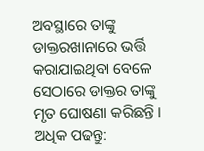ଅବସ୍ଥାରେ ତାଙ୍କୁ ଡାକ୍ତରଖାନାରେ ଭର୍ତ୍ତି କରାଯାଇଥିବା ବେଳେ ସେଠାରେ ଡାକ୍ତର ତାଙ୍କୁ ମୃତ ଘୋଷଣା କରିଛନ୍ତି ।
ଅଧିକ ପଢନ୍ତୁ: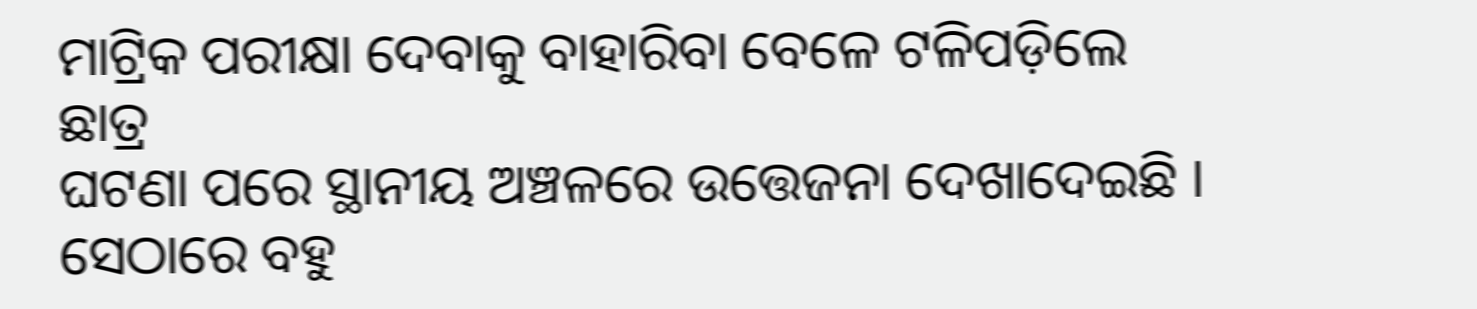ମାଟ୍ରିକ ପରୀକ୍ଷା ଦେବାକୁ ବାହାରିବା ବେଳେ ଟଳିପଡ଼ିଲେ ଛାତ୍ର
ଘଟଣା ପରେ ସ୍ଥାନୀୟ ଅଞ୍ଚଳରେ ଉତ୍ତେଜନା ଦେଖାଦେଇଛି । ସେଠାରେ ବହୁ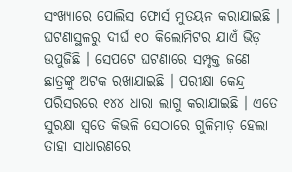ସଂଖ୍ୟାରେ ପୋଲିସ ଫୋର୍ସ ମୁତୟନ କରାଯାଇଛି । ଘଟଣାସ୍ଥଳରୁ ଦୀର୍ଘ ୧୦ କିଲୋମିଟର ଯାଏଁ ଭିଡ଼ ଉପୁଜିଛି । ସେପଟେ ଘଟଣାରେ ସମ୍ପୃକ୍ତ ଜଣେ ଛାତ୍ରଙ୍କୁ ଅଟକ ରଖାଯାଇଛି । ପରୀକ୍ଷା କେନ୍ଦ୍ର ପରିସରରେ ୧୪୪ ଧାରା ଲାଗୁ କରାଯାଇଛି । ଏତେ ସୁରକ୍ଷା ସ୍ୱତେ କିଭଳି ସେଠାରେ ଗୁଳିମାଡ଼ ହେଲା ତାହା ସାଧାରଣରେ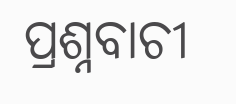ପ୍ରଶ୍ନବାଚୀ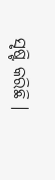ସୃଷ୍ଟି କରିଛି ।